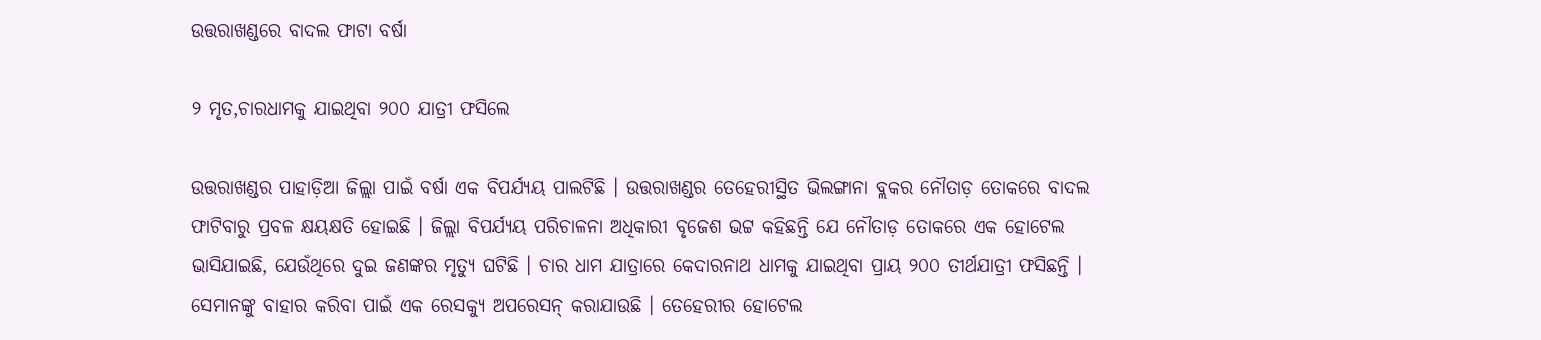ଉତ୍ତରାଖଣ୍ଡରେ ବାଦଲ ଫାଟା ବର୍ଷା

୨ ମୃତ,ଚାରଧାମକୁ ଯାଇଥିବା ୨୦୦ ଯାତ୍ରୀ ଫସିଲେ

ଉତ୍ତରାଖଣ୍ଡର ପାହାଡ଼ିଆ ଜିଲ୍ଲା ପାଇଁ ବର୍ଷା ଏକ ବିପର୍ଯ୍ୟୟ ପାଲଟିଛି । ଉତ୍ତରାଖଣ୍ଡର ତେହେରୀସ୍ଥିତ ଭିଲଙ୍ଗାନା ବ୍ଲକର ନୌତାଡ଼ ତୋକରେ ବାଦଲ ଫାଟିବାରୁ ପ୍ରବଳ କ୍ଷୟକ୍ଷତି ହୋଇଛି । ଜିଲ୍ଲା ବିପର୍ଯ୍ୟୟ ପରିଚାଳନା ଅଧିକାରୀ ବୃଜେଶ ଭଟ୍ଟ କହିଛନ୍ତି ଯେ ନୌତାଡ଼ ତୋକରେ ଏକ ହୋଟେଲ ଭାସିଯାଇଛି, ଯେଉଁଥିରେ ଦୁଇ ଜଣଙ୍କର ମୃତ୍ୟୁ ଘଟିଛି । ଚାର ଧାମ ଯାତ୍ରାରେ କେଦାରନାଥ ଧାମକୁ ଯାଇଥିବା ପ୍ରାୟ ୨୦୦ ତୀର୍ଥଯାତ୍ରୀ ଫସିଛନ୍ତି । ସେମାନଙ୍କୁ ବାହାର କରିବା ପାଇଁ ଏକ ରେସକ୍ୟୁ ଅପରେସନ୍ କରାଯାଉଛି । ତେହେରୀର ହୋଟେଲ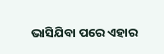ଭାସିଯିବା ପରେ ଏହାର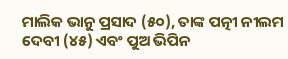ମାଲିକ ଭାନୁ ପ୍ରସାଦ (୫୦), ତାଙ୍କ ପତ୍ନୀ ନୀଲମ ଦେବୀ (୪୫) ଏବଂ ପୁଅ ଭିପିନ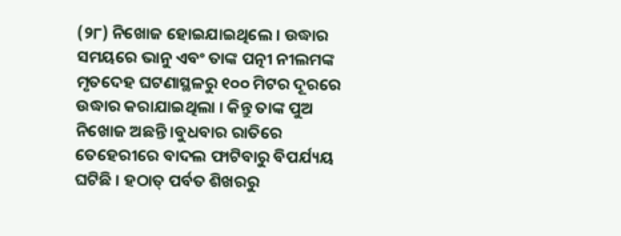(୨୮) ନିଖୋଜ ହୋଇଯାଇଥିଲେ । ଉଦ୍ଧାର ସମୟରେ ଭାନୁ ଏବଂ ତାଙ୍କ ପତ୍ନୀ ନୀଲମଙ୍କ ମୃତଦେହ ଘଟଣାସ୍ଥଳରୁ ୧୦୦ ମିଟର ଦୂରରେ ଉଦ୍ଧାର କରାଯାଇଥିଲା । କିନ୍ତୁ ତାଙ୍କ ପୁଅ ନିଖୋଜ ଅଛନ୍ତି ।ବୁଧବାର ରାତିରେ ତେହେରୀରେ ବାଦଲ ଫାଟିବାରୁ ବିପର୍ଯ୍ୟୟ ଘଟିଛି । ହଠାତ୍ ପର୍ବତ ଶିଖରରୁ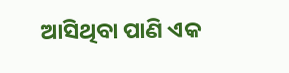ଆସିଥିବା ପାଣି ଏକ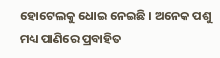ହୋଟେଲକୁ ଧୋଇ ନେଇଛି । ଅନେକ ପଶୁ ମଧ୍ୟ ପାଣିରେ ପ୍ରବାହିତ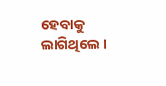ହେବାକୁ ଲାଗିଥିଲେ ।